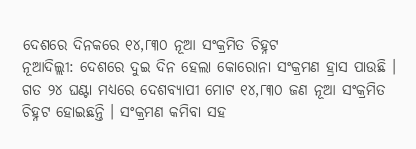ଦେଶରେ ଦିନକରେ ୧୪,୮୩୦ ନୂଆ ସଂକ୍ରମିତ ଚିହ୍ନଟ
ନୂଆଦିଲ୍ଲୀ: ଦେଶରେ ଦୁଇ ଦିନ ହେଲା କୋରୋନା ସଂକ୍ରମଣ ହ୍ରାସ ପାଉଛି । ଗତ ୨୪ ଘଣ୍ଟା ମଧ୍ୟରେ ଦେଶବ୍ୟାପୀ ମୋଟ ୧୪,୮୩୦ ଜଣ ନୂଆ ସଂକ୍ରମିତ ଚିହ୍ନଟ ହୋଇଛନ୍ତି । ସଂକ୍ରମଣ କମିବା ସହ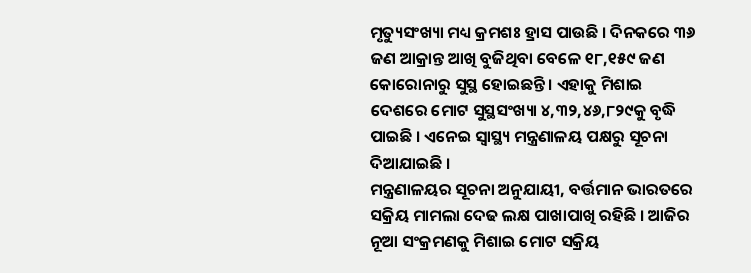ମୃତ୍ୟୁସଂଖ୍ୟା ମଧ୍ୟ କ୍ରମଶଃ ହ୍ରାସ ପାଉଛି । ଦିନକରେ ୩୬ ଜଣ ଆକ୍ରାନ୍ତ ଆଖି ବୁଜିଥିବା ବେଳେ ୧୮,୧୫୯ ଜଣ କୋରୋନାରୁ ସୁସ୍ଥ ହୋଇଛନ୍ତି । ଏହାକୁ ମିଶାଇ ଦେଶରେ ମୋଟ ସୁସ୍ଥସଂଖ୍ୟା ୪,୩୨,୪୬,୮୨୯କୁ ବୃଦ୍ଧି ପାଇଛି । ଏନେଇ ସ୍ବାସ୍ଥ୍ୟ ମନ୍ତ୍ରଣାଳୟ ପକ୍ଷରୁ ସୂଚନା ଦିଆଯାଇଛି ।
ମନ୍ତ୍ରଣାଳୟର ସୂଚନା ଅନୁଯାୟୀ, ବର୍ତ୍ତମାନ ଭାରତରେ ସକ୍ରିୟ ମାମଲା ଦେଢ ଲକ୍ଷ ପାଖାପାଖି ରହିଛି । ଆଜିର ନୂଆ ସଂକ୍ରମଣକୁ ମିଶାଇ ମୋଟ ସକ୍ରିୟ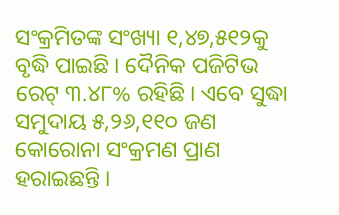ସଂକ୍ରମିତଙ୍କ ସଂଖ୍ୟା ୧,୪୭,୫୧୨କୁ ବୃଦ୍ଧି ପାଇଛି । ଦୈନିକ ପଜିଟିଭ ରେଟ୍ ୩.୪୮% ରହିଛି । ଏବେ ସୁଦ୍ଧା ସମୁଦାୟ ୫,୨୬,୧୧୦ ଜଣ କୋରୋନା ସଂକ୍ରମଣ ପ୍ରାଣ ହରାଇଛନ୍ତି ।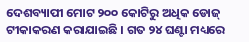ଦେଶବ୍ୟାପୀ ମୋଟ ୨୦୦ କୋଟିରୁ ଅଧିକ ଡୋଜ୍ ଟୀକାକରଣ କରାଯାଇଛି । ଗତ ୨୪ ଘଣ୍ଟା ମଧ୍ୟରେ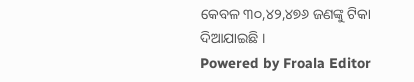କେବଳ ୩୦,୪୨,୪୭୬ ଜଣଙ୍କୁ ଟିକା ଦିଆଯାଇଛି ।
Powered by Froala Editor